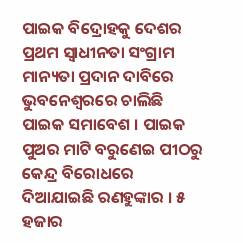ପାଇକ ବିଦ୍ରୋହକୁ ଦେଶର ପ୍ରଥମ ସ୍ବାଧୀନତା ସଂଗ୍ରାମ ମାନ୍ୟତା ପ୍ରଦାନ ଦାବିରେ ଭୁବନେଶ୍ୱରରେ ଚାଲିଛି ପାଇକ ସମାବେଶ । ପାଇକ ପୁଅର ମାଟି ବରୁଣେଇ ପୀଠରୁ କେନ୍ଦ୍ର ବିରୋଧରେ ଦିଆଯାଇଛି ରଣହୁଙ୍କାର । ୫ ହଜାର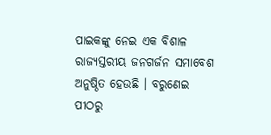ପାଇକଙ୍କୁ ନେଇ ଏକ ବିଶାଳ ରାଜ୍ୟସ୍ତରୀୟ ଜନଗର୍ଜନ ସମାବେଶ ଅନୁଷ୍ଠିତ ହେଉଛି । ବରୁଣେଇ ପୀଠରୁ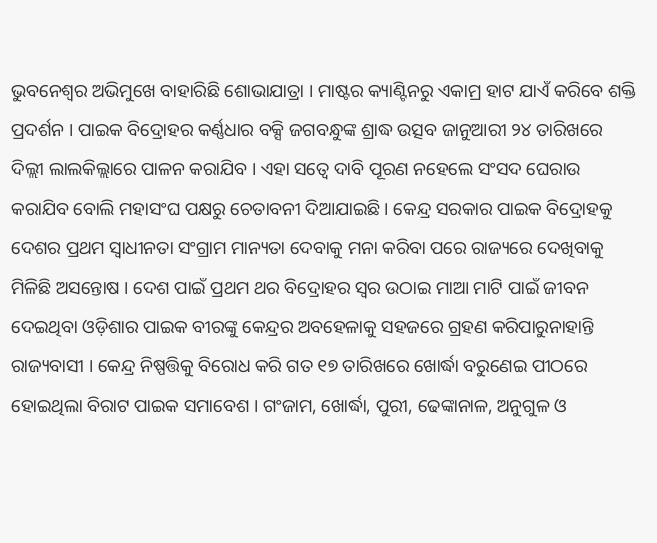ଭୁବନେଶ୍ବର ଅଭିମୁଖେ ବାହାରିଛି ଶୋଭାଯାତ୍ରା । ମାଷ୍ଟର କ୍ୟାଣ୍ଟିନରୁ ଏକାମ୍ର ହାଟ ଯାଏଁ କରିବେ ଶକ୍ତି ପ୍ରଦର୍ଶନ । ପାଇକ ବିଦ୍ରୋହର କର୍ଣ୍ଣଧାର ବକ୍ସି ଜଗବନ୍ଧୁଙ୍କ ଶ୍ରାଦ୍ଧ ଉତ୍ସବ ଜାନୁଆରୀ ୨୪ ତାରିଖରେ ଦିଲ୍ଲୀ ଲାଲକିଲ୍ଲାରେ ପାଳନ କରାଯିବ । ଏହା ସତ୍ୱେ ଦାବି ପୂରଣ ନହେଲେ ସଂସଦ ଘେରାଉ କରାଯିବ ବୋଲି ମହାସଂଘ ପକ୍ଷରୁ ଚେତାବନୀ ଦିଆଯାଇଛି । କେନ୍ଦ୍ର ସରକାର ପାଇକ ବିଦ୍ରୋହକୁ ଦେଶର ପ୍ରଥମ ସ୍ବାଧୀନତା ସଂଗ୍ରାମ ମାନ୍ୟତା ଦେବାକୁ ମନା କରିବା ପରେ ରାଜ୍ୟରେ ଦେଖିବାକୁ ମିଳିଛି ଅସନ୍ତୋଷ । ଦେଶ ପାଇଁ ପ୍ରଥମ ଥର ବିଦ୍ରୋହର ସ୍ବର ଉଠାଇ ମାଆ ମାଟି ପାଇଁ ଜୀବନ ଦେଇଥିବା ଓଡ଼ିଶାର ପାଇକ ବୀରଙ୍କୁ କେନ୍ଦ୍ରର ଅବହେଳାକୁ ସହଜରେ ଗ୍ରହଣ କରିପାରୁନାହାନ୍ତି ରାଜ୍ୟବାସୀ । କେନ୍ଦ୍ର ନିଷ୍ପତ୍ତିକୁ ବିରୋଧ କରି ଗତ ୧୭ ତାରିଖରେ ଖୋର୍ଦ୍ଧା ବରୁଣେଇ ପୀଠରେ ହୋଇଥିଲା ବିରାଟ ପାଇକ ସମାବେଶ । ଗଂଜାମ, ଖୋର୍ଦ୍ଧା, ପୁରୀ, ଢେଙ୍କାନାଳ, ଅନୁଗୁଳ ଓ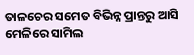ତାଳଚେର ସମେତ ବିଭିନ୍ନ ପ୍ରାନ୍ତରୁ ଆସି ମେଳିରେ ସାମିଲ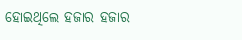ହୋଇଥିଲେ ହଜାର ହଜାର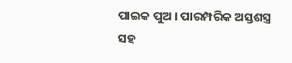ପାଇକ ପୁଅ । ପାରମ୍ପରିକ ଅସ୍ତଶସ୍ତ୍ର ସହ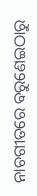ନାଚଗୀତରେ ବରୁଣେଇଠାରୁ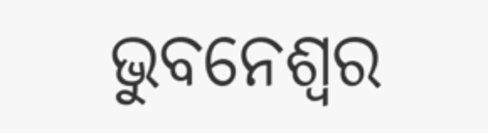ଭୁବନେଶ୍ବର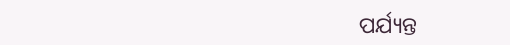ପର୍ଯ୍ୟନ୍ତ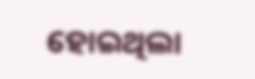ହୋଇଥିଲା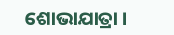ଶୋଭାଯାତ୍ରା ।